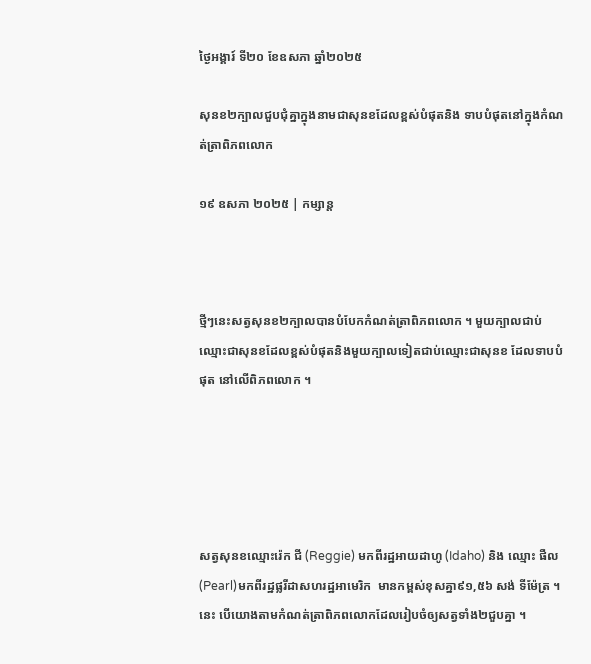ថ្ងៃអង្គារ៍ ទី២០ ខែឧសភា ឆ្នាំ២០២៥

សុនខ២ក្បាលជួបជុំគ្នាក្នុងនាមជាសុនខដែលខ្ពស់បំផុតនិង ទាបបំផុតនៅក្នុងកំណត់ត្រាពិភពលោក

១៩ ឧសភា ២០២៥ | កម្សាន្ដ



ថ្មីៗនេះសត្វសុនខ២ក្បាលបានបំបែកកំណត់ត្រាពិភពលោក ។ មួយក្បាលជាប់ឈ្មោះជាសុនខដែលខ្ពស់បំផុតនិងមួយក្បាលទៀតជាប់ឈ្មោះជាសុនខ ដែលទាបបំផុត នៅលើពិភពលោក ។





សត្វសុនខឈ្មោះរ៉េក ជី (Reggie) មកពីរដ្ឋអាយដាហូ (Idaho) និង ឈ្មោះ ផឺល (Pearl)មកពីរដ្ឋផ្លរីដាសហរដ្ឋអាមេរិក  មានកម្ពស់ខុសគ្នា៩១,៥៦ សង់ ទីម៉ែត្រ ។ នេះ បើយោងតាមកំណត់ត្រាពិភពលោកដែលរៀបចំឲ្យសត្វទាំង២ជួបគ្នា ។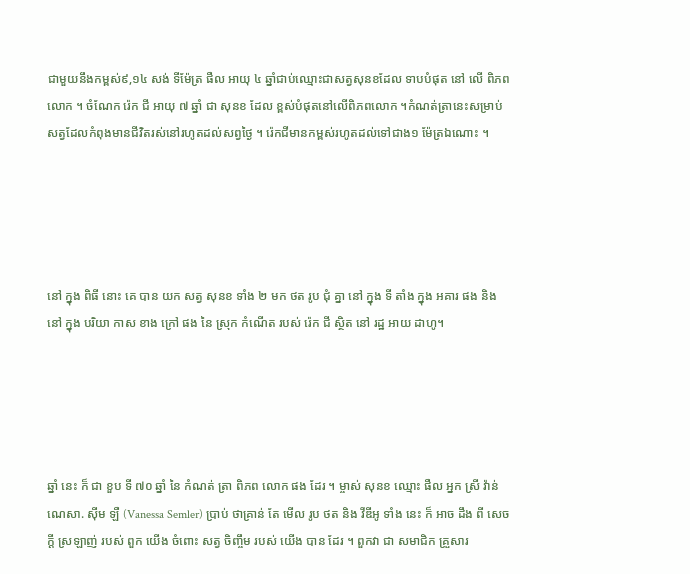ជាមួយនឹងកម្ពស់៩,១៤ សង់ ទីម៉ែត្រ ផឺល អាយុ ៤ ឆ្នាំជាប់ឈ្មោះជាសត្វសុនខដែល ទាបបំផុត នៅ លើ ពិភព លោក ។ ចំណែក រ៉េក ជី អាយុ ៧ ឆ្នាំ ជា សុនខ ដែល ខ្ពស់បំផុតនៅលើពិភពលោក ។កំណត់ត្រានេះសម្រាប់សត្វដែលកំពុងមានជីវិតរស់នៅរហូតដល់សព្វថ្ងៃ ។ រ៉េកជីមានកម្ពស់រហូតដល់ទៅជាង១ ម៉ែត្រឯណោះ ។





នៅ ក្នុង ពិធី នោះ គេ បាន យក សត្វ សុនខ ទាំង ២ មក ថត រូប ជុំ គ្នា នៅ ក្នុង ទី តាំង ក្នុង អគារ ផង និង នៅ ក្នុង បរិយា កាស ខាង ក្រៅ ផង នៃ ស្រុក កំណើត របស់ រ៉េក ជី ស្ថិត នៅ រដ្ឋ អាយ ដាហូ។





ឆ្នាំ នេះ ក៏ ជា ខួប ទី ៧០ ឆ្នាំ នៃ កំណត់ ត្រា ពិភព លោក ផង ដែរ ។ ម្ចាស់ សុនខ ឈ្មោះ ផឺល អ្នក ស្រី វ៉ាន់ ណេសា. ស៊ីម ឡឺ (Vanessa Semler) ប្រាប់ ថាគ្រាន់ តែ មើល រូប ថត និង វីឌីអូ ទាំង នេះ ក៏ អាច ដឹង ពី សេចក្ដី ស្រឡាញ់ របស់ ពួក យើង ចំពោះ សត្វ ចិញ្ចឹម របស់ យើង បាន ដែរ ។ ពួកវា ជា សមាជិក គ្រួសារ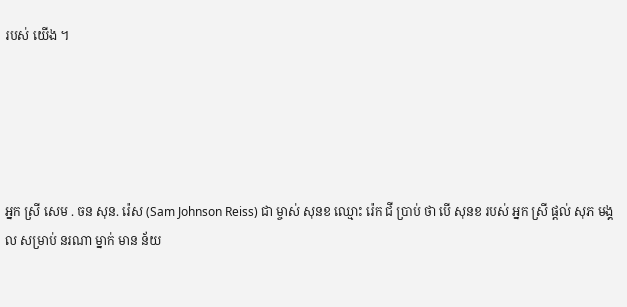របស់ យើង ។





អ្នក ស្រី សេម . ចន សុន. រ៉េស (Sam Johnson Reiss) ជា ម្ចាស់ សុនខ ឈ្មោះ រ៉េក ជី ប្រាប់ ថា បើ សុនខ របស់ អ្នក ស្រី ផ្ដល់ សុភ មង្គល សម្រាប់ នរណា ម្នាក់ មាន ន័យ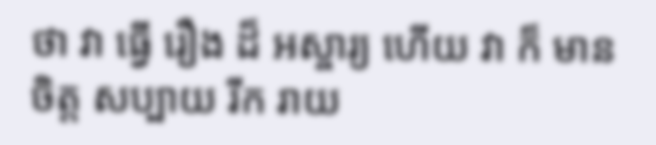ថា វា ធ្វើ រឿង ដ៏ អស្ចារ្យ ហើយ វា ក៏ មាន ចិត្ត សប្បាយ រីក រាយ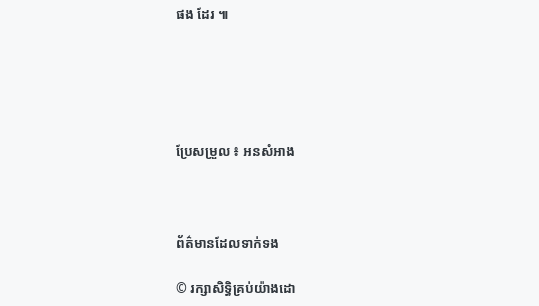ផង ដែរ ៕





ប្រែសម្រួល ៖ អនសំអាង



ព័ត៌មានដែលទាក់ទង

© រក្សាសិទ្ធិគ្រប់យ៉ាងដោ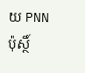យ PNN ប៉ុស្ថិ៍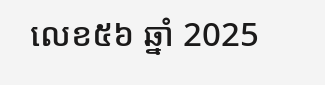លេខ៥៦ ឆ្នាំ 2025